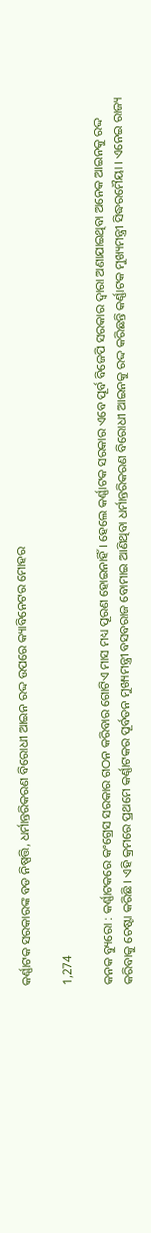କର୍ଣ୍ଣାଟକ ସରକାରଙ୍କ ବଡ ନିଷ୍ପତ୍ତି, ଧର୍ମାନ୍ତରିକରଣ ବିରୋଧୀ ଆଇନ ରଦ୍ଦ ଉପରେ କ୍ୟାବିନେଟର ମୋହର

1,274

କନକ ବ୍ୟୁରୋ : କର୍ଣ୍ଣାଟକରେ କଂଗ୍ରେସ ସରକାର ଗଠନ କରିବାର ଗୋଟିଏ ମାସ ମଧ୍ୟ ପୂରଣ ହୋଇନାହିଁ । ହେଲେ କର୍ଣ୍ଣାଟକ ସରକାର ଏବେ ପୂର୍ବ ବିଜେପି ସରକାର ଦ୍ୱାରା ଅଣାଯାଇଥିବା ଅନେକ ଆଇନକୁ ରଦ୍ଦ କରିବାକୁ ଚେଷ୍ଟା କରିଛି । ଏହି କ୍ରମରେ ପ୍ରଥମେ କର୍ଣ୍ଣାଟକର ପୂର୍ବତନ ମୁଖ୍ୟମନ୍ତ୍ରୀ ବସବରାଜ ବୋମାଇ ଆଣିଥିବା ଧର୍ମାନ୍ତରିକରଣ ବିରୋଧୀ ଆଇନକୁ ରଦ୍ଦ କରିଛନ୍ତି କର୍ଣ୍ଣାଟକ ମୁଖ୍ୟମନ୍ତ୍ରୀ ସିଦ୍ଧରମୈୟା । ଏନେଇ ରାଜ୍ୟ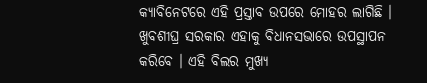କ୍ୟାବିନେଟରେ ଏହି ପ୍ରସ୍ତାବ ଉପରେ ମୋହର ଲାଗିଛି । ଖୁବଶୀଘ୍ର ସରକାର ଏହାକୁ ବିଧାନସଭାରେ ଉପସ୍ଥାପନ କରିବେ । ଏହି ବିଲର ମୁଖ୍ୟ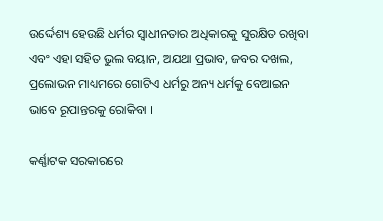ଉର୍ଦ୍ଦେଶ୍ୟ ହେଉଛି ଧର୍ମର ସ୍ୱାଧୀନତାର ଅଧିକାରକୁ ସୁରକ୍ଷିତ ରଖିବା ଏବଂ ଏହା ସହିତ ଭୁଲ ବୟାନ, ଅଯଥା ପ୍ରଭାବ, ଜବର ଦଖଲ, ପ୍ରଲୋଭନ ମାଧ୍ୟମରେ ଗୋଟିଏ ଧର୍ମରୁ ଅନ୍ୟ ଧର୍ମକୁ ବେଆଇନ ଭାବେ ରୂପାନ୍ତରକୁ ରୋକିବା ।

କର୍ଣ୍ଣାଟକ ସରକାରରେ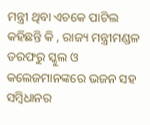ମନ୍ତ୍ରୀ ଥିବା ଏଚକେ ପାଟିଲ କହିଛନ୍ତି କି , ରାଜ୍ୟ ମନ୍ତ୍ରୀମଣ୍ଡଳ ତରଫରୁ ସ୍କୁଲ ଓ କଲେଜମାନଙ୍କରେ ଭଜନ ସହ ସମ୍ବିଧାନର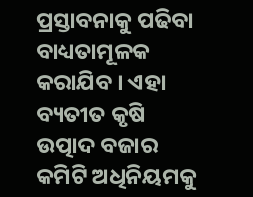ପ୍ରସ୍ତାବନାକୁ ପଢିବା ବାଧ୍ୟତାମୂଳକ କରାଯିବ । ଏହା ବ୍ୟତୀତ କୃଷି ଉତ୍ପାଦ ବଜାର କମିଟି ଅଧିନିୟମକୁ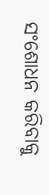ସଂଶୋଧନ କରିବାକୁ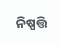ନିଷ୍ପତ୍ତି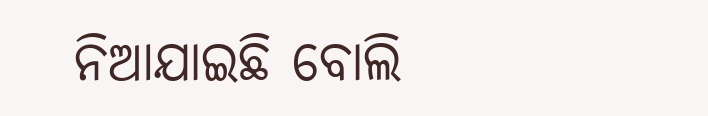ନିଆଯାଇଛି ବୋଲି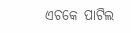ଏଚକେ ପାଟିଲ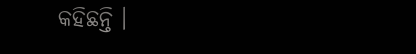କହିଛନ୍ତି ।